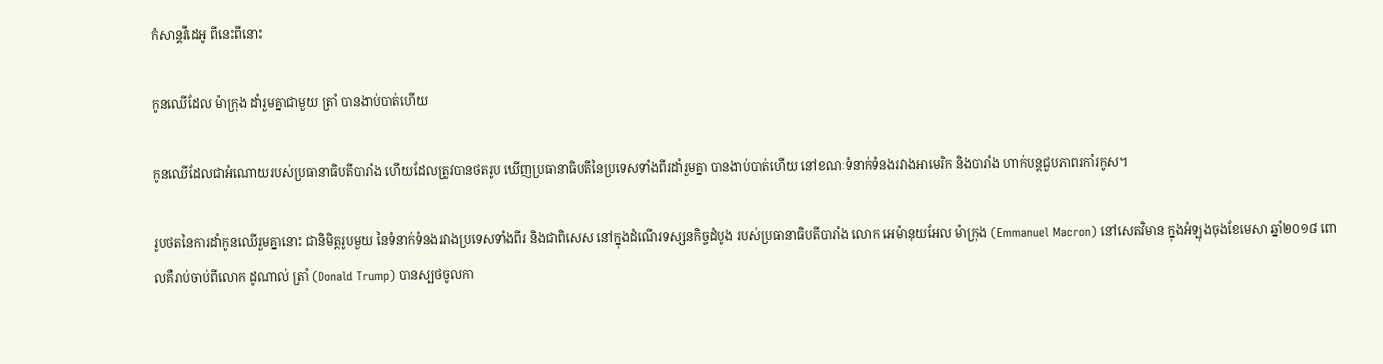កំសាន្ដវីដេអូ ពីនេះពីនោះ

កូនឈើដែល ម៉ាក្រុង ដាំរួមគ្នាជាមួយ ត្រាំ បានងាប់បាត់ហើយ

កូនឈើដែលជាអំណោយរបស់ប្រធានាធិបតីបារាំង ហើយដែលត្រូវបានថតរូប ឃើញប្រធានាធិបតីនៃប្រទេសទាំងពីរដាំរួមគ្នា បានងាប់បាត់ហើយ នៅខណៈទំនាក់ទំនងរវាងអាមេរិក និងបារាំង ហាក់បន្តជួបភាពរកាំរកូស។

រូបថតនៃការដាំកូនឈើរួមគ្នានោះ ជានិមិត្តរូបមួយ នៃទំនាក់ទំនងរវាងប្រទេសទាំងពីរ និងជាពិសេស នៅក្នុងដំណើរទស្សនកិច្ចដំបូង របស់ប្រធានាធិបតីបារាំង លោក អេម៉ានុយអែល ម៉ាក្រុង (Emmanuel Macron) នៅសេតវិមាន ក្នុងអំឡុងចុងខែមេសា ឆ្នាំ២០១៨ ពោលគឺរាប់ចាប់ពីលោក ដូណាល់ ត្រាំ (Donald Trump) បានស្បថចូលកា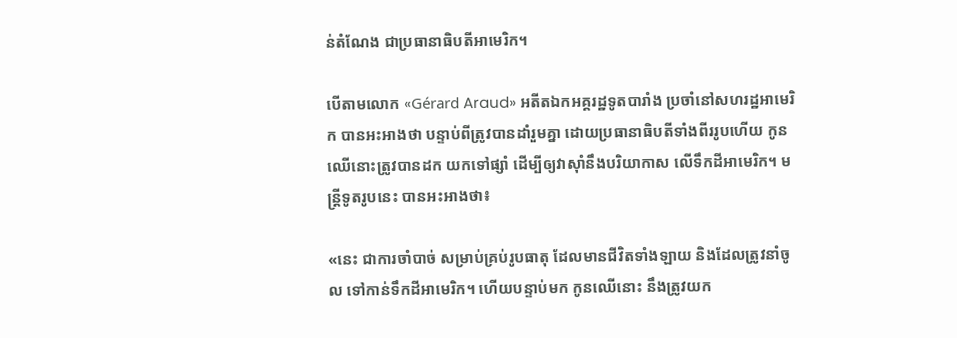ន់តំណែង ជាប្រធានាធិបតីអាមេរិក។

បើតាមលោក «Gérard Araud» អតីតឯកអគ្គរដ្ឋទូតបារាំង ប្រចាំនៅសហរដ្ឋអាមេរិក បានអះអាងថា បន្ទាប់ពីត្រូវបានដាំរួមគ្នា ដោយប្រធានាធិបតីទាំងពីររូបហើយ កូនឈើនោះត្រូវបានដក យកទៅផ្សាំ ដើម្បីឲ្យវាស៊ាំនឹងបរិយាកាស លើទឹកដីអាមេរិក។ មន្ត្រីទូតរូបនេះ បានអះអាងថា៖

«នេះ ជាការចាំបាច់ សម្រាប់គ្រប់រូបធាតុ ដែលមានជីវិតទាំងឡាយ និងដែលត្រូវនាំចូល ទៅកាន់ទឹកដីអាមេរិក។ ហើយបន្ទាប់មក កូនឈើនោះ នឹងត្រូវយក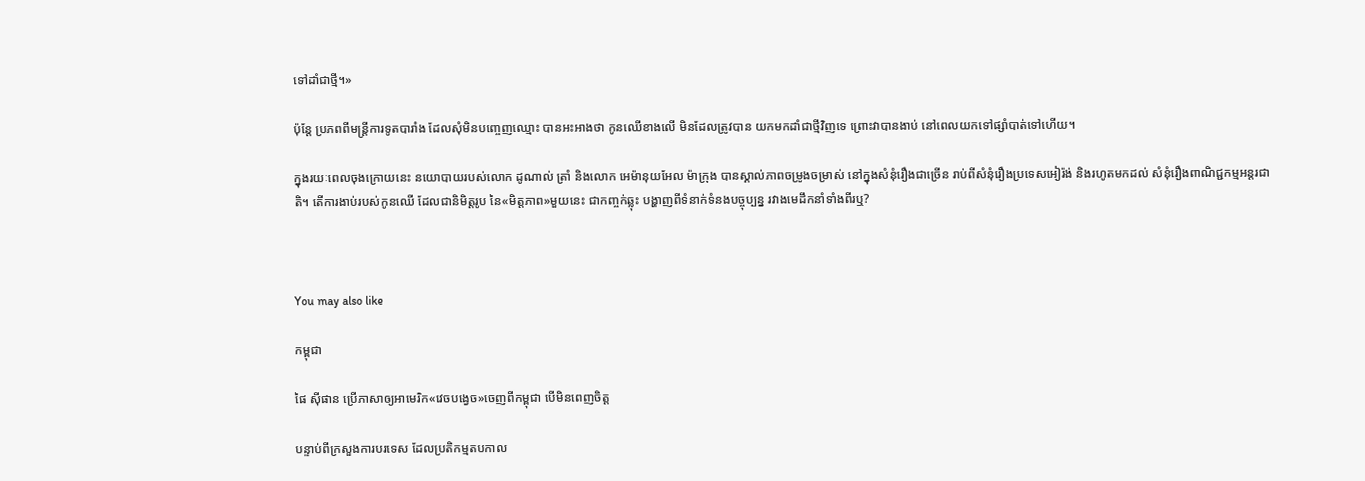ទៅដាំជាថ្មី។»

ប៉ុន្តែ ប្រភពពីមន្ត្រីការទូតបារាំង ដែលសុំមិនបញ្ចេញឈ្មោះ បានអះអាងថា កូនឈើខាងលើ មិនដែលត្រូវបាន យកមកដាំជាថ្មីវិញទេ ព្រោះវាបានងាប់ នៅពេលយកទៅផ្សាំបាត់ទៅហើយ។

ក្នុងរយៈពេលចុងក្រោយនេះ នយោបាយរបស់លោក ដូណាល់ ត្រាំ និងលោក អេម៉ានុយអែល ម៉ាក្រុង បានស្គាល់ភាពចម្រូងចម្រាស់ នៅក្នុងសំនុំរឿងជាច្រើន រាប់ពីសំនុំរឿងប្រទេសអៀរ៉ង់ និងរហូតមកដល់ សំនុំរឿងពាណិជ្ជកម្មអន្តរជាតិ។ តើការងាប់របស់កូនឈើ ដែលជានិមិត្តរូប នៃ«មិត្តភាព»មួយនេះ ជាកញ្ចក់ឆ្លុះ បង្ហាញពីទំនាក់ទំនងបច្ចុប្បន្ន រវាងមេដឹកនាំទាំងពីរឬ?



You may also like

កម្ពុជា

ផៃ ស៊ីផាន ប្រើភាសាឲ្យអាមេរិក«វេចបង្វេច»ចេញពីកម្ពុជា បើមិនពេញចិត្ត

បន្ទាប់ពីក្រសួងការបរទេស ដែលប្រតិកម្មតបកាល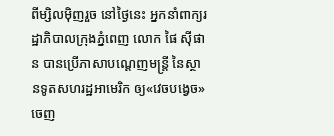ពីម្សិលម៉ិញរួច នៅថ្ងៃនេះ អ្នកនាំពាក្យរដ្ឋាភិបាលក្រុងភ្នំពេញ លោក ផៃ ស៊ីផាន បានប្រើភាសាបណ្ដេញមន្ត្រី នៃស្ថានទូតសហរដ្ឋអាមេរិក ឲ្យ«វេចបង្វេច»ចេញ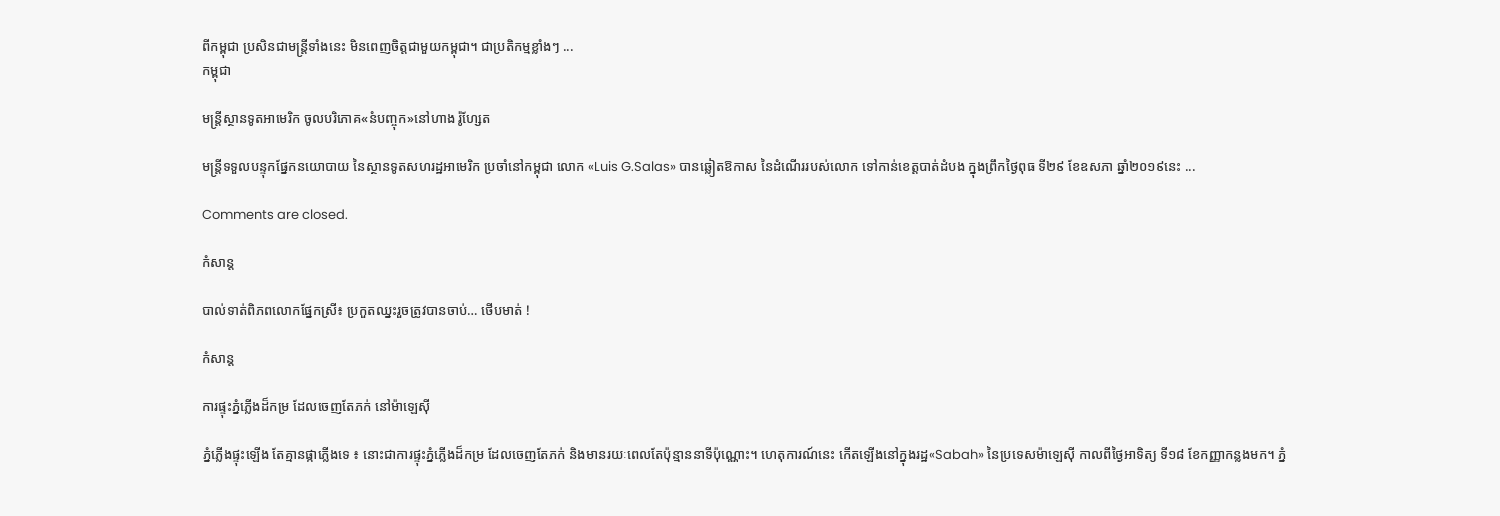ពីកម្ពុជា ប្រសិនជាមន្ត្រីទាំងនេះ មិនពេញចិត្តជាមួយកម្ពុជា។ ជាប្រតិកម្មខ្លាំងៗ ...
កម្ពុជា

មន្ត្រីស្ថានទូតអាមេរិក ចូលបរិភោគ«នំបញ្ចុក»នៅហាង រ៉ូហ្សែត

មន្ត្រីទទួលបន្ទុកផ្នែកនយោបាយ នៃស្ថានទូតសហរដ្ឋអាមេរិក ប្រចាំនៅកម្ពុជា លោក «Luis G.Salas» បានឆ្លៀតឱកាស នៃដំណើររបស់លោក ទៅកាន់ខេត្តបាត់ដំបង ក្នុងព្រឹកថ្ងៃពុធ ទី២៩ ខែឧសភា ឆ្នាំ២០១៩នេះ ...

Comments are closed.

កំសាន្ដ

បាល់ទាត់ពិភពលោកផ្នែកស្រី៖ ប្រកួតឈ្នះរួចត្រូវបានចាប់… ថើបមាត់ !

កំសាន្ដ

ការផ្ទុះភ្នំភ្លើងដ៏កម្រ ដែលចេញតែភក់ នៅម៉ាឡេស៊ី

ភ្នំភ្លើងផ្ទុះឡើង តែគ្មានផ្កាភ្លើងទេ ៖ នោះជាការផ្ទុះភ្នំភ្លើងដ៏កម្រ ដែលចេញតែភក់ និងមានរយៈពេលតែប៉ុន្មាននាទីប៉ុណ្ណោះ។ ហេតុការណ៍នេះ កើតឡើងនៅក្នុងរដ្ឋ«Sabah» នៃប្រទេសម៉ាឡេស៊ី កាលពីថ្ងៃអាទិត្យ ទី១៨ ខែកញ្ញាកន្លងមក។ ភ្នំ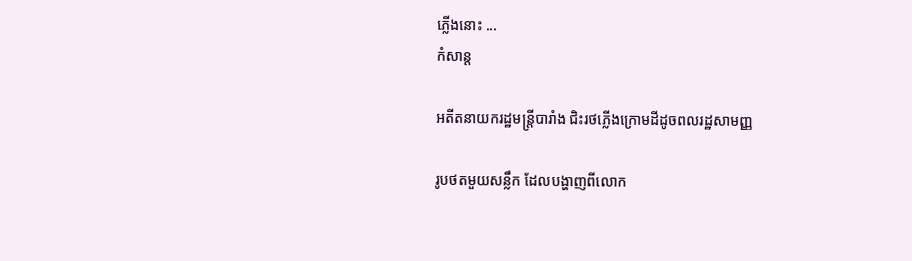ភ្លើងនោះ ...
កំសាន្ដ

អតីតនាយករដ្ឋមន្ត្រីបារាំង ជិះរថភ្លើងក្រោមដីដូចពលរដ្ឋសាមញ្ញ

រូបថតមួយសន្លឹក ដែលបង្ហាញពីលោក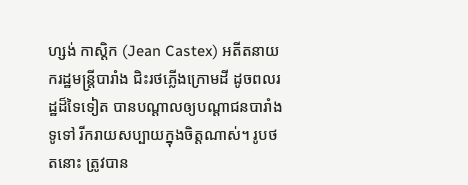ហ្សង់ កាស្ដិក (Jean Castex) អតីតនាយករដ្ឋមន្ត្រីបារាំង ជិះរថភ្លើងក្រោមដី ដូចពលរដ្ឋដ៏ទៃទៀត បានបណ្ដាលឲ្យបណ្ដាជនបារាំងទូទៅ រីករាយសប្បាយក្នុងចិត្តណាស់។ រូបថតនោះ ត្រូវបាន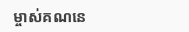ម្ចាស់គណនេ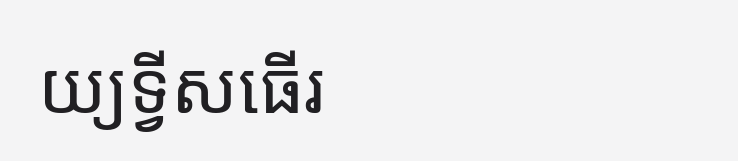យ្យទ្វីសធើរ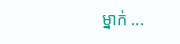ម្នាក់ ...